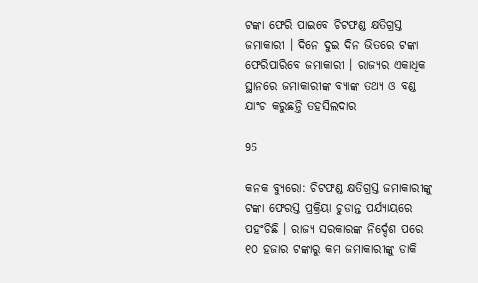ଟଙ୍କା ଫେରି ପାଇବେ ଚିଟଫଣ୍ଡ କ୍ଷତିଗ୍ରସ୍ତ ଜମାକାରୀ । ଦିନେ ଦୁଇ ଦିନ ଭିତରେ ଟଙ୍କା ଫେରିପାରିବେ ଜମାକାରୀ । ରାଜ୍ୟର ଏକାଧିକ ସ୍ଥାନରେ ଜମାକାରୀଙ୍କ ବ୍ୟାଙ୍କ ତଥ୍ୟ ଓ ବଣ୍ଡ ଯାଂଚ କରୁଛନ୍ତି ତହସିଲଦାର

95

କନକ ବ୍ୟୁରୋ: ଚିଟଫଣ୍ଡ କ୍ଷତିଗ୍ରସ୍ତ ଜମାକାରୀଙ୍କୁ ଟଙ୍କା ଫେରସ୍ତ ପ୍ରକ୍ରିୟା ଚୁଡାନ୍ତ ପର୍ଯ୍ୟାୟରେ ପହଂଚିଛି । ରାଜ୍ୟ ସରକାରଙ୍କ ନିର୍ଦ୍ଦେଶ ପରେ ୧୦ ହଜାର ଟଙ୍କାରୁ କମ ଜମାକାରୀଙ୍କୁ ଡାକି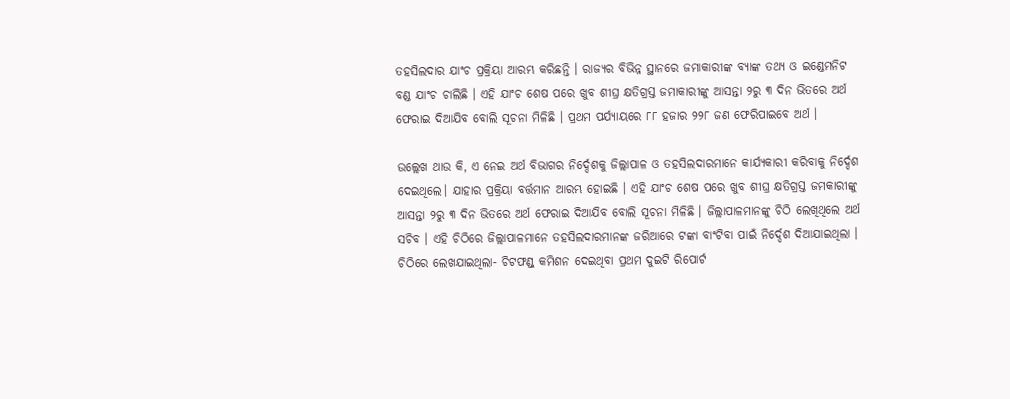ତହସିଲଦାର ଯାଂଚ ପ୍ରକ୍ରିୟା ଆରମ୍ଭ କରିଛନ୍ତି । ରାଜ୍ୟର ବିଭିନ୍ନ ସ୍ଥାନରେ ଜମାକାରୀଙ୍କ ବ୍ୟାଙ୍କ ତଥ୍ୟ ଓ ଇଣ୍ଡେମନିଟ ବଣ୍ଡ ଯାଂଚ ଚାଲିଛି । ଏହି ଯାଂଚ ଶେଷ ପରେ ଖୁବ ଶୀଘ୍ର କ୍ଷତିଗ୍ରସ୍ତ ଜମାକାରୀଙ୍କୁ ଆସନ୍ତା ୨ରୁ ୩ ଦିନ ଭିତରେ ଅର୍ଥ ଫେରାଇ ଦିଆଯିବ ବୋଲି ସୂଚନା ମିଳିଛି । ପ୍ରଥମ ପର୍ଯ୍ୟାୟରେ ୮୮ ହଜାର ୨୨୮ ଜଣ ଫେରିପାଇବେ ଅର୍ଥ ।

ଉଲ୍ଲେଖ ଥାଉ କି, ଏ ନେଇ ଅର୍ଥ ବିଭାଗର ନିର୍ଦ୍ଦେଶକୁ ଜିଲ୍ଲାପାଳ ଓ ତହସିଲଦାରମାନେ କାର୍ଯ୍ୟକାରୀ କରିବାକୁ ନିର୍ଦ୍ଦେଶ ଦେଇଥିଲେ। ଯାହାର ପ୍ରକ୍ରିୟା ବର୍ତ୍ତମାନ ଆରମ୍ଭ ହୋଇଛି । ଏହି ଯାଂଚ ଶେଷ ପରେ ଖୁବ ଶୀଘ୍ର କ୍ଷତିଗ୍ରସ୍ତ ଜମକାରୀଙ୍କୁ ଆସନ୍ତା ୨ରୁ ୩ ଦିନ ଭିତରେ ଅର୍ଥ ଫେରାଇ ଦିଆଯିବ ବୋଲି ସୂଚନା ମିଳିଛି । ଜିଲ୍ଲାପାଳମାନଙ୍କୁ ଚିଠି ଲେଖିଥିଲେ ଅର୍ଥ ସଚିବ । ଏହି ଚିଠିରେ ଜିଲ୍ଲାପାଳମାନେ ତହସିଲଦାରମାନଙ୍କ ଜରିଆରେ ଟଙ୍କା ବାଂଟିବା ପାଇଁ ନିର୍ଦ୍ଦେଶ ଦିଆଯାଇଥିଲା । ଚିଠିରେ ଲେଖଯାଇଥିଲା- ଚିଟଫଣ୍ଡ୍ କମିଶନ ଦେଇଥିବା ପ୍ରଥମ ଦୁଇଟି ରିପୋର୍ଟ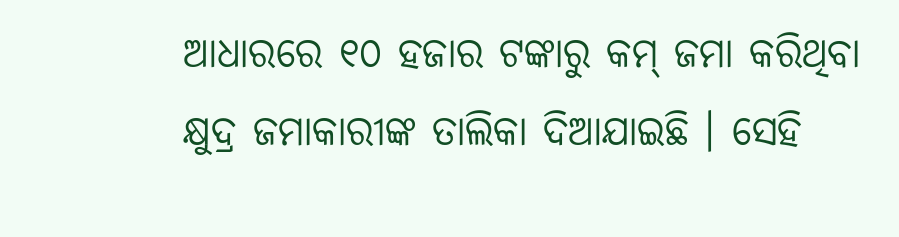ଆଧାରରେ ୧୦ ହଜାର ଟଙ୍କାରୁ କମ୍ ଜମା କରିଥିବା କ୍ଷୁଦ୍ର ଜମାକାରୀଙ୍କ ତାଲିକା ଦିଆଯାଇଛି । ସେହି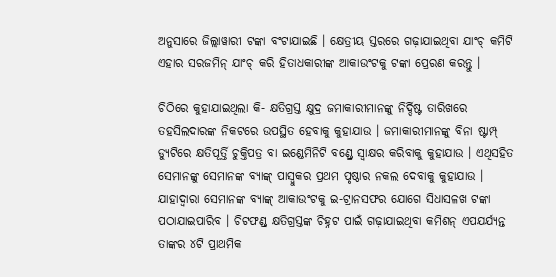ଅନୁସାରେ ଜିଲ୍ଲାୱାରୀ ଟଙ୍କା ବଂଟାଯାଇଛି । କ୍ଷେତ୍ରୀୟ ସ୍ତରରେ ଗଢ଼ାଯାଇଥିବା ଯାଂଚ୍ କମିଟି ଏହାର ସରଜମିନ୍ ଯାଂଚ୍ କରି ହିତାଧକାରୀଙ୍କ ଆକାଉଂଟକୁ ଟଙ୍କା ପ୍ରେରଣ କରନ୍ତୁ ।

ଚିଠିରେ କୁହାଯାଇଥିଲା କି- କ୍ଷତିଗ୍ରସ୍ତ କ୍ଷୁଦ୍ର ଜମାକାରୀମାନଙ୍କୁ ନିର୍ଦ୍ଦିଷ୍ଟ ତାରିଖରେ ତହସିଲଦାରଙ୍କ ନିକଟରେ ଉପସ୍ଥିତ ହେବାକୁ କୁହାଯାଉ । ଜମାକାରୀମାନଙ୍କୁ ବିନା ଷ୍ଟାମ୍ପ୍ ଡ୍ୟୁଟିରେ କ୍ଷତିପୂର୍ତ୍ତି ଚୁକ୍ତିପତ୍ର ବା ଇଣ୍ଡେମିନିଟି ବଣ୍ଡ୍ରେ ସ୍ୱାକ୍ଷର କରିବାକୁ କୁହାଯାଉ । ଏଥିସହିତ ସେମାନଙ୍କୁ ସେମାନଙ୍କ ବ୍ୟାଙ୍କ୍ ପାସ୍ବୁକର ପ୍ରଥମ ପୃଷ୍ଠାର ନକଲ ଦେବାକୁ କୁହାଯାଉ । ଯାହାଦ୍ୱାରା ସେମାନଙ୍କ ବ୍ୟାଙ୍କ୍ ଆକାଉଂଟକୁ ଇ-ଟ୍ରାନସଫର ଯୋଗେ ସିଧାସଳଖ ଟଙ୍କା ପଠାଯାଇପାରିବ । ଚିଟଫଣ୍ଡ୍ କ୍ଷତିଗ୍ରସ୍ତଙ୍କ ଚିହ୍ନଟ ପାଇଁ ଗଢ଼ାଯାଇଥିବା କମିଶନ୍ ଏପଯର୍ଯ୍ୟନ୍ତ ତାଙ୍କର ୪ଟି ପ୍ରାଥମିକ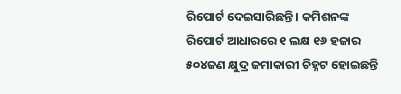ରିପୋର୍ଟ ଦେଇସାରିଛନ୍ତି । କମିଶନଙ୍କ ରିପୋର୍ଟ ଆଧାରରେ ୧ ଲକ୍ଷ ୧୬ ହଜାର ୫୦୪ଜଣ କ୍ଷୁଦ୍ର ଜମାକାରୀ ଚିହ୍ନଟ ହୋଇଛନ୍ତି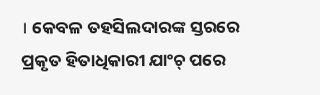। କେବଳ ତହସିଲଦାରଙ୍କ ସ୍ତରରେ ପ୍ରକୃତ ହିତାଧିକାରୀ ଯାଂଚ୍ ପରେ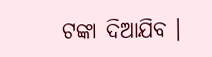ଟଙ୍କା ଦିଆଯିବ ।